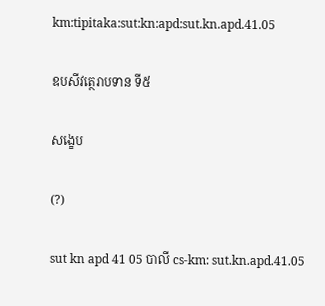km:tipitaka:sut:kn:apd:sut.kn.apd.41.05

ឧបសីវត្ថេរាបទាន ទី៥

សង្ខេប

(?)

sut kn apd 41 05 បាលី cs-km: sut.kn.apd.41.05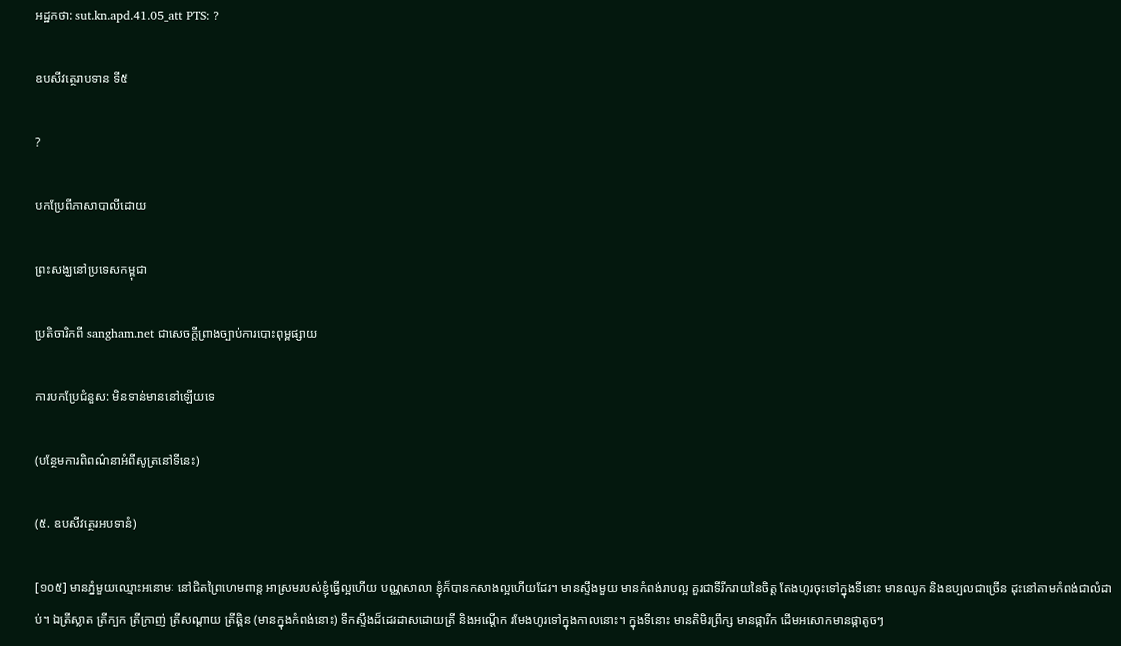អដ្ឋកថា: sut.kn.apd.41.05_att PTS: ?

ឧបសីវត្ថេរាបទាន ទី៥

?

បកប្រែពីភាសាបាលីដោយ

ព្រះសង្ឃនៅប្រទេសកម្ពុជា

ប្រតិចារិកពី sangham.net ជាសេចក្តីព្រាងច្បាប់ការបោះពុម្ពផ្សាយ

ការបកប្រែជំនួស: មិនទាន់មាននៅឡើយទេ

(បន្ថែមការពិពណ៌នាអំពីសូត្រនៅទីនេះ)

(៥. ឧបសីវត្ថេរអបទានំ)

[១០៥] មានភ្នំមួយឈ្មោះអនោមៈ នៅជិតព្រៃហេមពាន្ត អាស្រមរបស់ខ្ញុំធ្វើល្អហើយ បណ្ណសាលា ខ្ញុំក៏បានកសាងល្អហើយដែរ។ មានស្ទឹងមួយ មានកំពង់រាបល្អ គួរជាទីរីករាយនៃចិត្ត តែងហូរចុះទៅក្នុងទីនោះ មានឈូក និងឧប្បលជាច្រើន ដុះនៅតាមកំពង់ជាលំដាប់។ ឯត្រីស្លាត ត្រីក្បក ត្រីក្រាញ់ ត្រីសណ្តាយ ត្រីឆ្ពិន (មានក្នុងកំពង់នោះ) ទឹកស្ទឹងដ៏ដេរដាសដោយត្រី និងអណ្តើក រមែងហូរទៅក្នុងកាលនោះ។ ក្នុងទីនោះ មានតិមិរព្រឹក្ស មានផ្ការីក ដើមអសោកមានផ្កាតូចៗ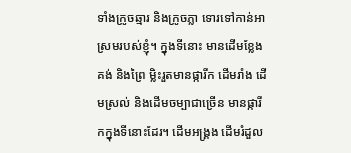ទាំងក្រូចឆ្មារ និងក្រូចភ្លា ទោរទៅកាន់អាស្រមរបស់ខ្ញុំ។ ក្នុងទីនោះ មានដើមខ្លែងគង់ និងព្រៃ ម្លិះរួតមានផ្ការីក ដើមរាំង ដើមស្រល់ និងដើមចម្បាជាច្រើន មានផ្ការីកក្នុងទីនោះដែរ។ ដើមអង្គ្រង ដើមរំដួល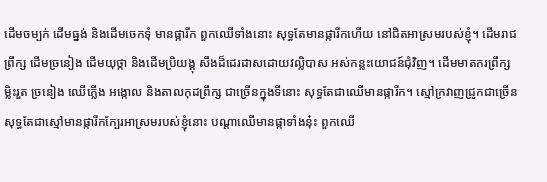ដើមចម្បក់ ដើមធ្នង់ និងដើមចេកទុំ មានផ្ការីក ពួកឈើទាំងនោះ សុទ្ធតែមានផ្ការីកហើយ នៅជិតអាស្រមរបស់ខ្ញុំ។ ដើមរាជព្រឹក្ស ដើមច្រនៀង ដើមយុថ្កា និងដើមប្រិយង្គុ សឹងដ៏ដេរដាសដោយវល្លិបាស អស់កន្លះយោជន៍ជុំវិញ។ ដើមមាតករព្រឹក្ស ម្លិះរួត ច្រនៀង ឈើភ្លើង អង្កោល និងតាលកុដព្រឹក្ស ជាច្រើនក្នុងទីនោះ សុទ្ធតែជាឈើមានផ្ការីក។ ស្មៅក្រវាញជ្រូកជាច្រើន សុទ្ធតែជាស្មៅមានផ្ការីកក្បែរអាស្រមរបស់ខ្ញុំនោះ បណ្តាឈើមានផ្កាទាំងនុ៎ះ ពួកឈើ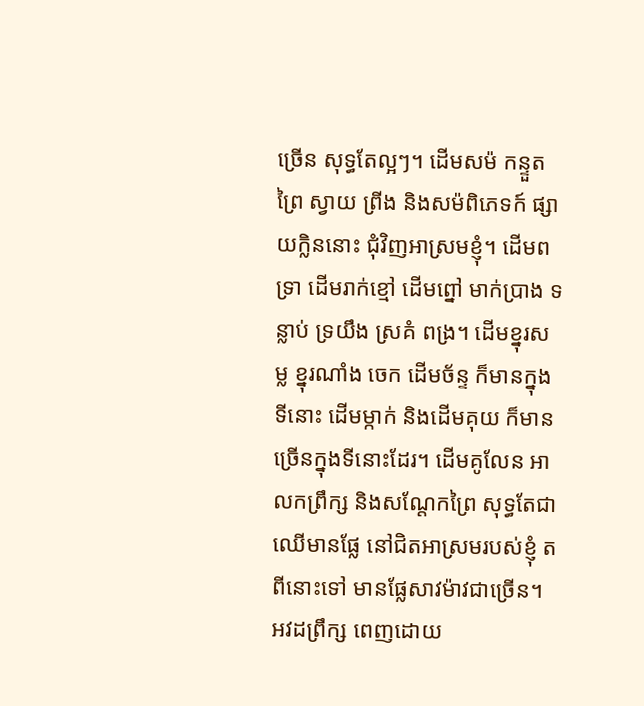ច្រើន សុទ្ធតែល្អៗ។ ដើមសម៉ កន្ទួតព្រៃ ស្វាយ ព្រីង និងសម៉ពិភេទក៍ ផ្សាយក្លិននោះ ជុំវិញអាស្រមខ្ញុំ។ ដើមពទ្រា ដើមរាក់ខ្មៅ ដើមព្នៅ មាក់ប្រាង ទន្លាប់ ទ្រយឹង ស្រគំ ពង្រ។ ដើមខ្នុរសម្ល ខ្នុរណាំង ចេក ដើមច័ន្ទ ក៏មានក្នុងទីនោះ ដើមម្កាក់ និងដើមគុយ ក៏មានច្រើនក្នុងទីនោះដែរ។ ដើមគូលែន អាលកព្រឹក្ស និងសណ្តែកព្រៃ សុទ្ធតែជាឈើមានផ្លែ នៅជិតអាស្រមរបស់ខ្ញុំ តពីនោះទៅ មានផ្លែសាវម៉ាវជាច្រើន។ អវដព្រឹក្ស ពេញដោយ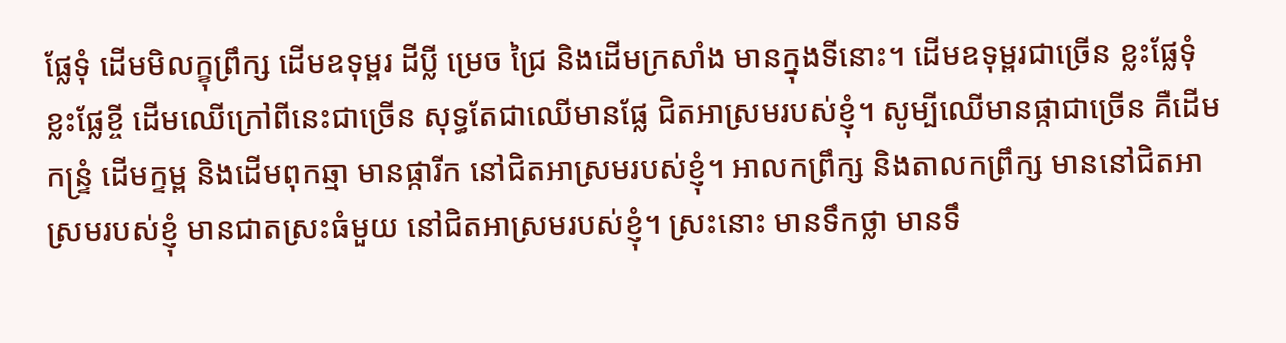ផ្លែទុំ ដើមមិលក្ខុព្រឹក្ស ដើមឧទុម្ពរ ដីប្លី ម្រេច ជ្រៃ និងដើមក្រសាំង មានក្នុងទីនោះ។ ដើមឧទុម្ពរជាច្រើន ខ្លះផ្លែទុំ ខ្លះផ្លែខ្ចី ដើមឈើក្រៅពីនេះជាច្រើន សុទ្ធតែជាឈើមានផ្លែ ជិតអាស្រមរបស់ខ្ញុំ។ សូម្បីឈើមានផ្កាជាច្រើន គឺដើមកន្រ្ទំ ដើមក្ទម្ព និងដើមពុកឆ្មា មានផ្ការីក នៅជិតអាស្រមរបស់ខ្ញុំ។ អាលកព្រឹក្ស និងតាលកព្រឹក្ស មាននៅជិតអាស្រមរបស់ខ្ញុំ មានជាតស្រះធំមួយ នៅជិតអាស្រមរបស់ខ្ញុំ។ ស្រះនោះ មានទឹកថ្លា មានទឹ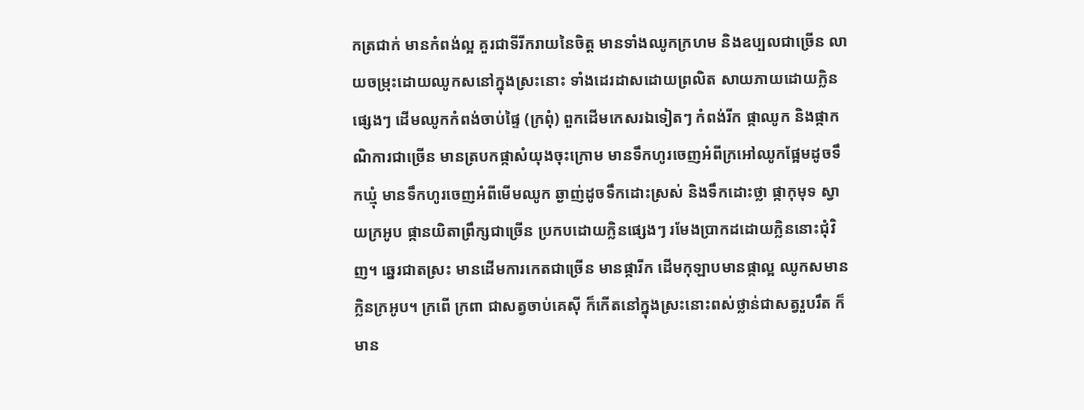កត្រជាក់ មានកំពង់ល្អ គួរជាទីរីករាយនៃចិត្ត មានទាំងឈូកក្រហម និងឧប្បលជាច្រើន លាយចម្រុះដោយឈូកសនៅក្នុងស្រះនោះ ទាំងដេរដាសដោយព្រលិត សាយភាយដោយក្លិនផ្សេងៗ ដើមឈូកកំពង់ចាប់ផ្ទៃ (ក្រពុំ) ពួកដើមកេសរឯទៀតៗ កំពង់រីក ផ្កាឈូក និងផ្កាកណិការជាច្រើន មានត្របកផ្កាសំយុងចុះក្រោម មានទឹកហូរចេញអំពីក្រអៅឈូកផ្អែមដូចទឹកឃ្មុំ មានទឹកហូរចេញអំពីមើមឈូក ឆ្ងាញ់ដូចទឹកដោះស្រស់ និងទឹកដោះថ្លា ផ្កាកុមុទ ស្វាយក្រអូប ផ្កានយិតាព្រឹក្សជាច្រើន ប្រកបដោយក្លិនផ្សេងៗ រមែងប្រាកដដោយក្លិននោះជុំវិញ។ ឆ្នេរជាតស្រះ មានដើមការកេតជាច្រើន មានផ្ការីក ដើមកុឡាបមានផ្កាល្អ ឈូកសមានក្លិនក្រអូប។ ក្រពើ ក្រពា ជាសត្វចាប់គេស៊ី ក៏កើតនៅក្នុងស្រះនោះពស់ថ្លាន់ជាសត្វរួបរឹត ក៏មាន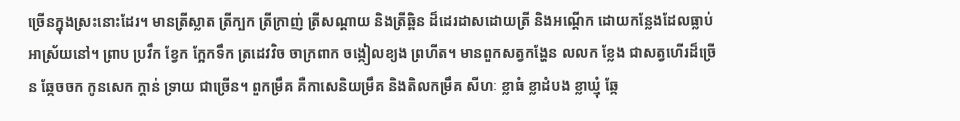ច្រើនក្នុងស្រះនោះដែរ។ មានត្រីស្លាត ត្រីក្បក ត្រីក្រាញ់ ត្រីសណ្តាយ និងត្រីឆ្ពិន ដ៏ដេរដាសដោយត្រី និងអណ្តើក ដោយកន្លែងដែលធ្លាប់អាស្រ័យនៅ។ ព្រាប ប្រវឹក ខ្វែក ក្អែកទឹក ត្រដេវវិច ចាក្រពាក ចង្កៀលខ្យង ព្រហីត។ មានពួកសត្វកង្ហែន លលក ខ្លែង ជាសត្វហើរដ៏ច្រើន ឆ្កែចចក កូនសេក ក្តាន់ ទ្រាយ ជាច្រើន។ ពួកម្រឹគ គឺកាសេនិយម្រឹគ និងតិលកម្រឹគ សីហៈ ខ្លាធំ ខ្លាដំបង ខ្លាឃ្មុំ ឆ្កែ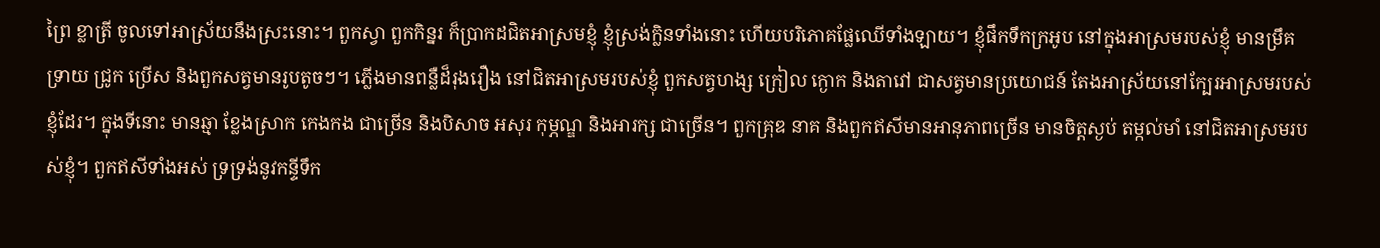ព្រៃ ខ្លាត្រី ចូលទៅអាស្រ័យនឹងស្រះនោះ។ ពួកស្វា ពួកកិន្នរ ក៏ប្រាកដជិតអាស្រមខ្ញុំ ខ្ញុំស្រង់ក្លិនទាំងនោះ ហើយបរិភោគផ្លែឈើទាំងឡាយ។ ខ្ញុំផឹកទឹកក្រអូប នៅក្នុងអាស្រមរបស់ខ្ញុំ មានម្រឹគ ទ្រាយ ជ្រូក ប្រើស និងពួកសត្វមានរូបតូចៗ។ ភើ្លងមានពន្លឺដ៏រុងរឿង នៅជិតអាស្រមរបស់ខ្ញុំ ពួកសត្វហង្ស ក្រៀល ក្ងោក និងតាវៅ ជាសត្វមានប្រយោជន៍ តែងអាស្រ័យនៅក្បែរអាស្រមរបស់ខ្ញុំដែរ។ ក្នុងទីនោះ មានឆ្មា ខ្លែងស្រាក កេងកង ជាច្រើន និងបិសាច អសុរ កុម្ភណ្ឌ និងអារក្ស ជាច្រើន។ ពួកគ្រុឌ នាគ និងពួកឥសីមានអានុភាពច្រើន មានចិត្តស្ងប់ តម្កល់មាំ នៅជិតអាស្រមរបស់ខ្ញុំ។ ពួកឥសីទាំងអស់ ទ្រទ្រង់នូវកន្ទីទឹក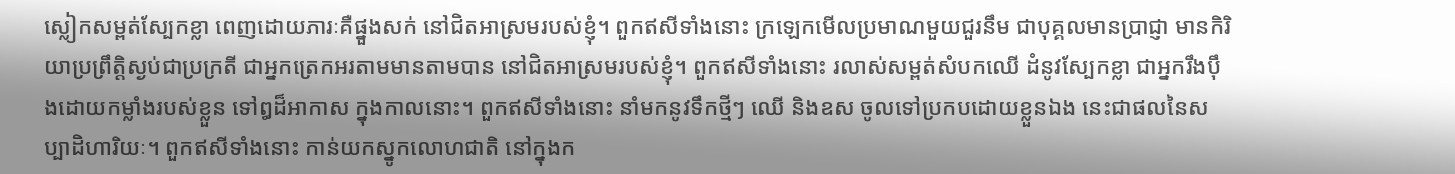ស្លៀកសម្ពត់ស្បែកខ្លា ពេញដោយភារៈគឺផ្នួងសក់ នៅជិតអាស្រមរបស់ខ្ញុំ។ ពួកឥសីទាំងនោះ ក្រឡេកមើលប្រមាណមួយជួរនឹម ជាបុគ្គលមានប្រាជ្ញា មានកិរិយាប្រព្រឹត្តិស្ងប់ជាប្រក្រតី ជាអ្នកត្រេកអរតាមមានតាមបាន នៅជិតអាស្រមរបស់ខ្ញុំ។ ពួកឥសីទាំងនោះ រលាស់សម្ពត់សំបកឈើ ដំនូវស្បែកខ្លា ជាអ្នករឹងប៉ឹងដោយកម្លាំងរបស់ខ្លួន ទៅឰដ៏អាកាស ក្នុងកាលនោះ។ ពួកឥសីទាំងនោះ នាំមកនូវទឹកថ្មីៗ ឈើ និងឧស ចូលទៅប្រកបដោយខ្លួនឯង នេះជាផលនៃសប្បាដិហារិយៈ។ ពួកឥសីទាំងនោះ កាន់យកស្នូកលោហជាតិ នៅក្នុងក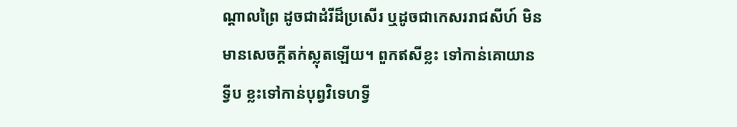ណ្តាលព្រៃ ដូចជាដំរីដ៏ប្រសើរ ឬដូចជាកេសររាជសីហ៍ មិនមានសេចក្តីតក់ស្លុតឡើយ។ ពួកឥសីខ្លះ ទៅកាន់គោយានទ្វីប ខ្លះទៅកាន់បុព្វវិទេហទ្វី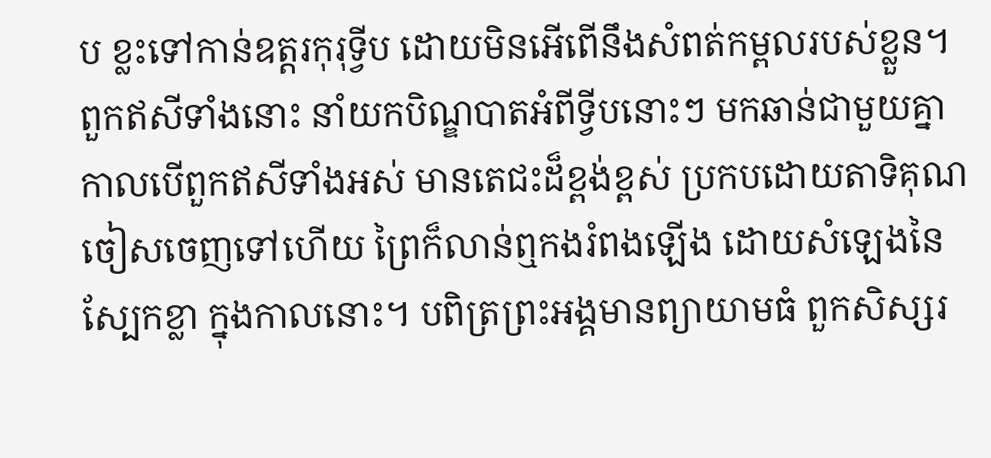ប ខ្លះទៅកាន់ឧត្តរកុរុទ្វីប ដោយមិនអើពើនឹងសំពត់កម្ពលរបស់ខ្លួន។ ពួកឥសីទាំងនោះ នាំយកបិណ្ឌបាតអំពីទ្វីបនោះៗ មកឆាន់ជាមួយគ្នា កាលបើពួកឥសីទាំងអស់ មានតេជះដ៏ខ្ពង់ខ្ពស់ ប្រកបដោយតាទិគុណ ចៀសចេញទៅហើយ ព្រៃក៏លាន់ឮកងរំពងឡើង ដោយសំឡេងនៃស្បែកខ្លា ក្នុងកាលនោះ។ បពិត្រព្រះអង្គមានព្យាយាមធំ ពួកសិស្សរ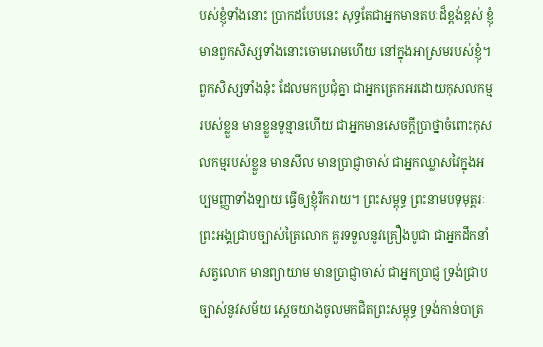បស់ខ្ញុំទាំងនោះ ប្រាកដបែបនេះ សុទ្ធតែជាអ្នកមានតបៈដ៏ខ្ពង់ខ្ពស់ ខ្ញុំមានពួកសិស្សទាំងនោះចោមរោមហើយ នៅក្នុងអាស្រមរបស់ខ្ញុំ។ ពួកសិស្សទាំងនុ៎ះ ដែលមកប្រជុំគ្នា ជាអ្នកត្រេកអរដោយកុសលកម្មរបស់ខ្លួន មានខ្លួនទូន្មានហើយ ជាអ្នកមានសេចក្តីប្រាថ្នាចំពោះកុសលកម្មរបស់ខ្លួន មានសីល មានប្រាជ្ញាចាស់ ជាអ្នកឈ្លាសវៃក្នុងអប្បមញ្ញាទាំងឡាយ ធ្វើឲ្យខ្ញុំរីករាយ។ ព្រះសម្ពុទ្ធ ព្រះនាមបទុមុត្តរៈ ព្រះអង្គជា្របច្បាស់ត្រៃលោក គួរទទួលនូវគ្រឿងបូជា ជាអ្នកដឹកនាំសត្វលោក មានព្យាយាម មានបា្រជ្ញាចាស់ ជាអ្នកប្រាជ្ញ ទ្រង់ជ្រាបច្បាស់នូវសម័យ ស្តេចយាងចូលមកជិតព្រះសម្ពុទ្ធ ទ្រង់កាន់បាត្រ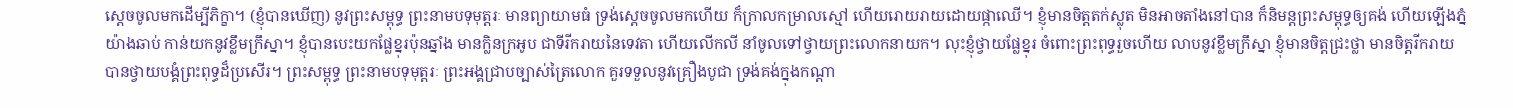ស្តេចចូលមកដើម្បីភិក្ខា។ (ខ្ញុំបានឃើញ) នូវព្រះសម្ពុទ្ធ ព្រះនាមបទុមុត្តរៈ មានព្យាយាមធំ ទ្រង់ស្តេចចូលមកហើយ ក៏ក្រាលកម្រាលស្មៅ ហើយរោយរាយដោយផ្កាឈើ។ ខ្ញុំមានចិត្តតក់ស្លុត មិនអាចតាំងនៅបាន ក៏និមន្តព្រះសម្ពុទ្ធឲ្យគង់ ហើយឡើងភ្នំយ៉ាងឆាប់ កាន់យកនូវខ្លឹមក្រឹស្នា។ ខ្ញុំបានបេះយកផ្លែខ្នុរប៉ុនឆ្នាំង មានក្លិនក្រអូប ជាទីរីករាយនៃទេវតា ហើយលើកលី នាំចូលទៅថ្វាយព្រះលោកនាយក។ លុះខ្ញុំថ្វាយផ្លែខ្នុរ ចំពោះព្រះពុទ្ធរួចហើយ លាបនូវខ្លឹមក្រឹស្នា ខ្ញុំមានចិត្តជ្រះថ្លា មានចិត្តរីករាយ បានថ្វាយបង្គំព្រះពុទ្ធដ៏ប្រសើរ។ ព្រះសម្ពុទ្ធ ព្រះនាមបទុមុត្តរៈ ព្រះអង្គជា្របច្បាស់ត្រៃលោក គួរទទួលនូវគ្រឿងបូជា ទ្រង់គង់ក្នុងកណ្តា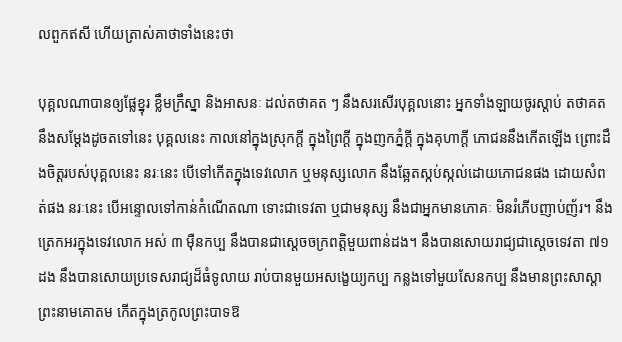លពួកឥសី ហើយត្រាស់គាថាទាំងនេះថា

បុគ្គលណាបានឲ្យផ្លែខ្នុរ ខ្លឹមក្រឹស្នា និងអាសនៈ ដល់តថាគត ៗ នឹងសរសើរបុគ្គលនោះ អ្នកទាំងឡាយចូរស្តាប់ តថាគតនឹងសម្តែងដូចតទៅនេះ បុគ្គលនេះ កាលនៅក្នុងស្រុកក្តី ក្នុងព្រៃក្តី ក្នុងញកភ្នំក្តី ក្នុងគុហាក្តី ភោជននឹងកើតឡើង ព្រោះដឹងចិត្តរបស់បុគ្គលនេះ នរៈនេះ បើទៅកើតក្នុងទេវលោក ឬមនុស្សលោក នឹងឆ្អែតស្កប់ស្កល់ដោយភោជនផង ដោយសំពត់ផង នរៈនេះ បើអន្ទោលទៅកាន់កំណើតណា ទោះជាទេវតា ឬជាមនុស្ស នឹងជាអ្នកមានភោគៈ មិនរំភើបញាប់ញ័រ។ នឹងត្រេកអរក្នុងទេវលោក អស់ ៣ ម៉ឺនកប្ប នឹងបានជាសេ្តចចក្រពត្តិមួយពាន់ដង។ នឹងបានសោយរាជ្យជាស្តេចទេវតា ៧១ ដង នឹងបានសោយប្រទេសរាជ្យដ៏ធំទូលាយ រាប់បានមួយអសង្ខេយ្យកប្ប កន្លងទៅមួយសែនកប្ប នឹងមានព្រះសាស្តា ព្រះនាមគោតម កើតក្នុងត្រកូលព្រះបាទឱ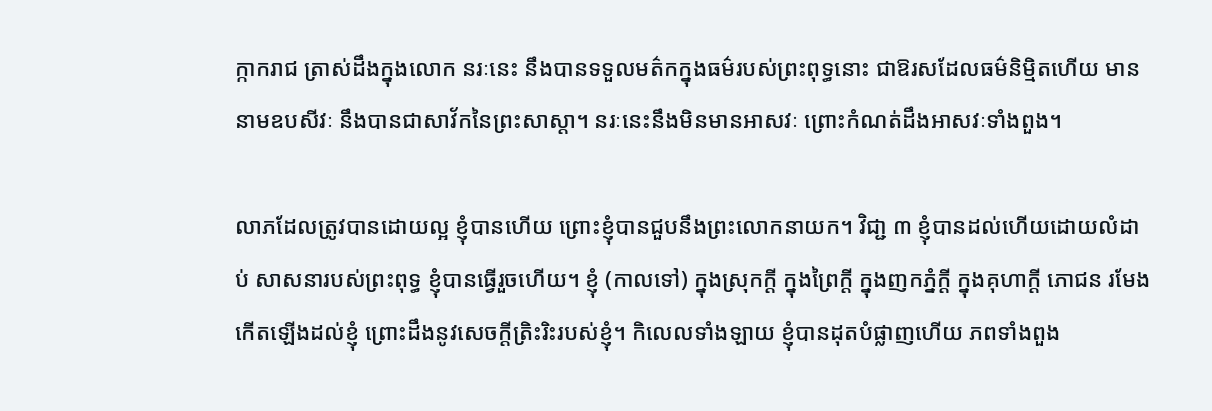ក្កាករាជ ត្រាស់ដឹងក្នុងលោក នរៈនេះ នឹងបានទទួលមត៌កក្នុងធម៌របស់ព្រះពុទ្ធនោះ ជាឱរសដែលធម៌និម្មិតហើយ មាននាមឧបសីវៈ នឹងបានជាសាវ័កនៃព្រះសាស្តា។ នរៈនេះនឹងមិនមានអាសវៈ ព្រោះកំណត់ដឹងអាសវៈទាំងពួង។

លាភដែលត្រូវបានដោយល្អ ខ្ញុំបានហើយ ព្រោះខ្ញុំបានជួបនឹងព្រះលោកនាយក។ វិជា្ជ ៣ ខ្ញុំបានដល់ហើយដោយលំដាប់ សាសនារបស់ព្រះពុទ្ធ ខ្ញុំបានធ្វើរួចហើយ។ ខ្ញុំ (កាលទៅ) ក្នុងស្រុកក្តី ក្នុងព្រៃក្តី ក្នុងញកភ្នំក្តី ក្នុងគុហាក្តី ភោជន រមែងកើតឡើងដល់ខ្ញុំ ព្រោះដឹងនូវសេចក្តីត្រិះរិះរបស់ខ្ញុំ។ កិលេលទាំងឡាយ ខ្ញុំបានដុតបំផ្លាញហើយ ភពទាំងពួង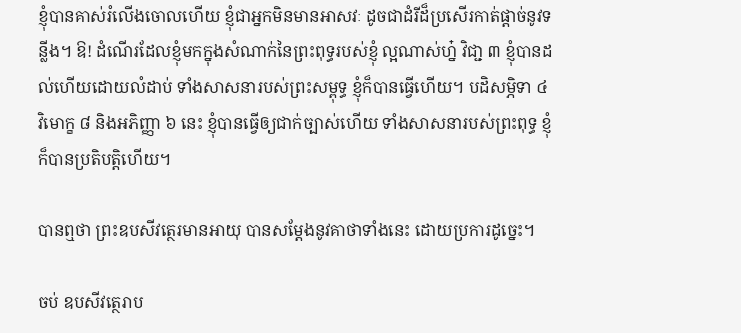ខ្ញុំបានគាស់រំលើងចោលហើយ ខ្ញុំជាអ្នកមិនមានអាសវៈ ដូចជាដំរីដ៏ប្រសើរកាត់ផ្តាច់នូវទន្លីង។ ឱ! ដំណើរដែលខ្ញុំមកក្នុងសំណាក់នៃព្រះពុទ្ធរបស់ខ្ញុំ ល្អណាស់ហ្ន៎ វិជា្ជ ៣ ខ្ញុំបានដល់ហើយដោយលំដាប់ ទាំងសាសនារបស់ព្រះសម្ពុទ្ធ ខ្ញុំក៏បានធ្វើហើយ។ បដិសម្ភិទា ៤ វិមោក្ខ ៨ និងអភិញ្ញា ៦ នេះ ខ្ញុំបានធ្វើឲ្យជាក់ច្បាស់ហើយ ទាំងសាសនារបស់ព្រះពុទ្ធ ខ្ញុំក៏បានប្រតិបត្តិហើយ។

បានឮថា ព្រះឧបសីវត្ថេរមានអាយុ បានសម្តែងនូវគាថាទាំងនេះ ដោយប្រការដូច្នេះ។

ចប់ ឧបសីវត្ថេរាប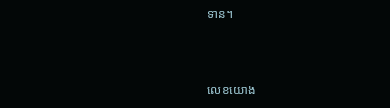ទាន។



លេខយោង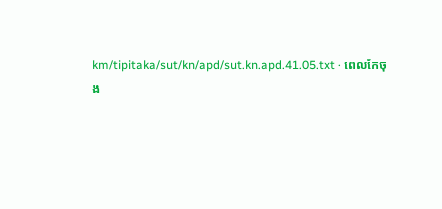km/tipitaka/sut/kn/apd/sut.kn.apd.41.05.txt · ពេលកែចុង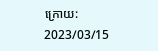ក្រោយ: 2023/03/15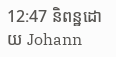12:47 និពន្ឋដោយ Johann